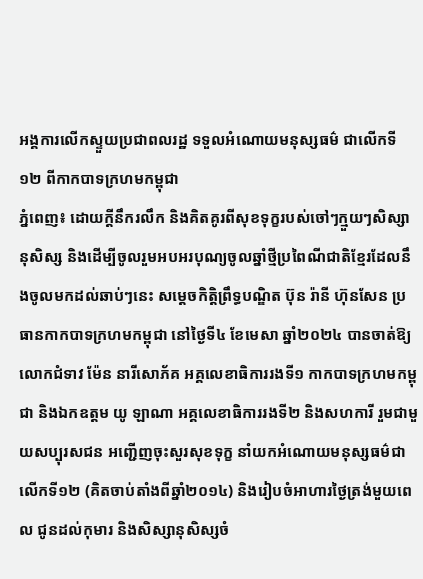អង្គការលើកស្ទួយប្រជាពលរដ្ឋ ទទួលអំណោយមនុស្សធម៌ ជាលើកទី១២ ពីកាកបាទក្រហមកម្ពុជា
ភ្នំពេញ៖ ដោយក្តីនឹករលឹក និងគិតគូរពីសុខទុក្ខរបស់ចៅៗក្មួយៗសិស្សានុសិស្ស និងដើម្បីចូលរួមអបអរបុណ្យចូលឆ្នាំថ្មីប្រពៃណីជាតិខ្មែរដែលនឹងចូលមកដល់ឆាប់ៗនេះ សម្តេចកិត្តិព្រឹទ្ធបណ្ឌិត ប៊ុន រ៉ានី ហ៊ុនសែន ប្រធានកាកបាទក្រហមកម្ពុជា នៅថ្ងៃទី៤ ខែមេសា ឆ្នាំ២០២៤ បានចាត់ឱ្យ លោកជំទាវ ម៉ែន នារីសោភ័គ អគ្គលេខាធិការរងទី១ កាកបាទក្រហមកម្ពុជា និងឯកឧត្តម យូ ឡាណា អគ្គលេខាធិការរងទី២ និងសហការី រួមជាមួយសប្បុរសជន អញ្ជើញចុះសួរសុខទុក្ខ នាំយកអំណោយមនុស្សធម៌ជាលើកទី១២ (គិតចាប់តាំងពីឆ្នាំ២០១៤) និងរៀបចំអាហារថ្ងៃត្រង់មួយពេល ជូនដល់កុមារ និងសិស្សានុសិស្សចំ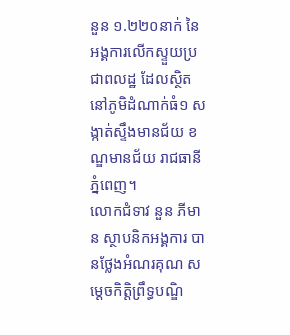នួន ១.២២០នាក់ នៃអង្គការលើកស្ទួយប្រជាពលដ្ឋ ដែលស្ថិតនៅភូមិដំណាក់ធំ១ សង្កាត់ស្ទឹងមានជ័យ ខណ្ឌមានជ័យ រាជធានីភ្នំពេញ។
លោកជំទាវ នួន ភីមាន ស្ថាបនិកអង្គការ បានថ្លែងអំណរគុណ សម្តេចកិត្តិព្រឹទ្ធបណ្ឌិ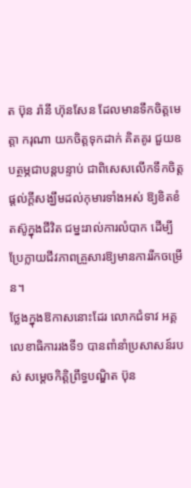ត ប៊ុន រ៉ានី ហ៊ុនសែន ដែលមានទឹកចិត្តមេត្តា ករុណា យកចិត្តទុកដាក់ គិតគូរ ជួយឧបត្ថម្ភជាបន្តបន្ទាប់ ជាពិសេសលើកទឹកចិត្ត ផ្តល់ក្តីសង្ឃឹមដល់កុមារទាំងអស់ ឱ្យខិតខំតស៊ូក្នុងជីវិត ជម្នះរាល់ការលំបាក ដើម្បីប្រែក្លាយជីវភាពគ្រួសារឱ្យមានការរីកចម្រើន។
ថ្លែងក្នុងឱកាសនោះដែរ លោកជំទាវ អគ្គលេខាធិការរងទី១ បានពាំនាំប្រសាសន៍របស់ សម្តេចកិត្តិព្រឹទ្ធបណ្ឌិត ប៊ុន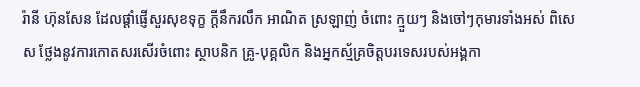រ៉ានី ហ៊ុនសែន ដែលផ្តាំផ្ញើសួរសុខទុក្ខ ក្តីនឹករលឹក អាណិត ស្រឡាញ់ ចំពោះ ក្មួយៗ និងចៅៗកុមារទាំងអស់ ពិសេស ថ្លែងនូវការកោតសរសើរចំពោះ ស្ថាបនិក គ្រូ-បុគ្គលិក និងអ្នកស្ម័គ្រចិត្តបរទេសរបស់អង្គកា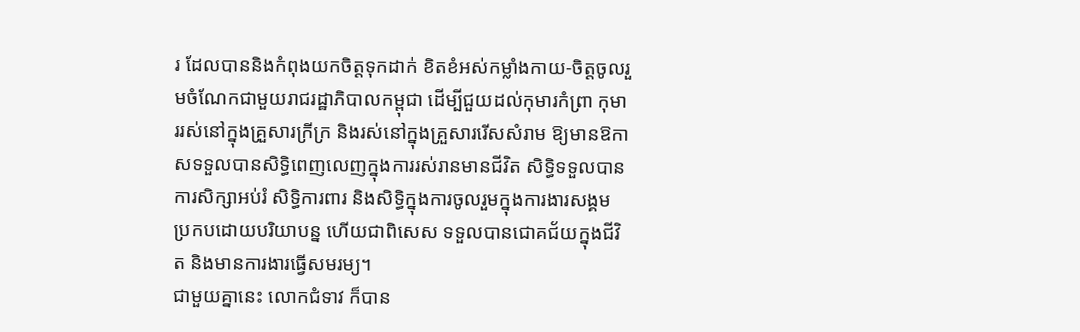រ ដែលបាននិងកំពុងយកចិត្តទុកដាក់ ខិតខំអស់កម្លាំងកាយ-ចិត្តចូលរួមចំណែកជាមួយរាជរដ្ឋាភិបាលកម្ពុជា ដើម្បីជួយដល់កុមារកំព្រា កុមាររស់នៅក្នុងគ្រួសារក្រីក្រ និងរស់នៅក្នុងគ្រួសាររើសសំរាម ឱ្យមានឱកាសទទួលបានសិទ្ធិពេញលេញក្នុងការរស់រានមានជីវិត សិទ្ធិទទួលបានការសិក្សាអប់រំ សិទ្ធិការពារ និងសិទ្ធិក្នុងការចូលរួមក្នុងការងារសង្គម ប្រកបដោយបរិយាបន្ន ហើយជាពិសេស ទទួលបានជោគជ័យក្នុងជីវិត និងមានការងារធ្វើសមរម្យ។
ជាមួយគ្នានេះ លោកជំទាវ ក៏បាន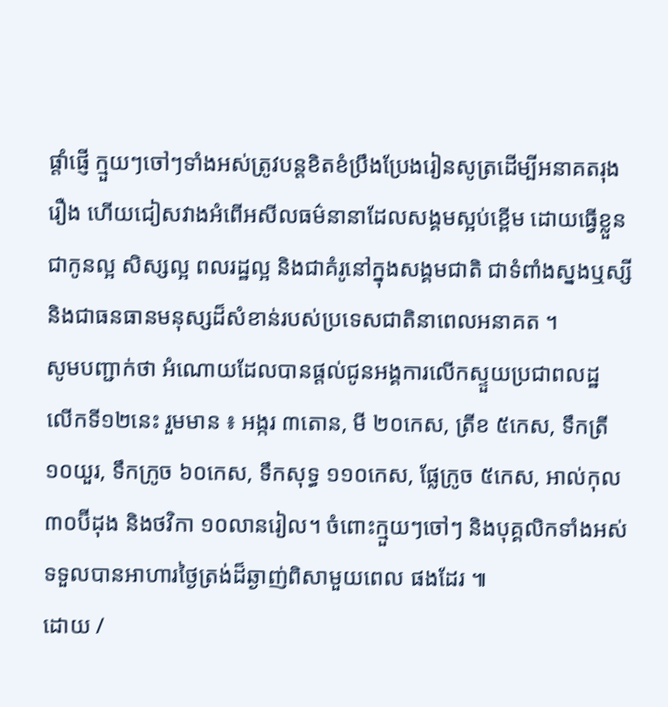ផ្តាំផ្ញើ ក្មួយៗចៅៗទាំងអស់ត្រូវបន្តខិតខំប្រឹងប្រែងរៀនសូត្រដើម្បីអនាគតរុងរឿង ហើយជៀសវាងអំពើអសីលធម៌នានាដែលសង្គមស្អប់ខ្ពើម ដោយធ្វើខ្លួនជាកូនល្អ សិស្សល្អ ពលរដ្ឋល្អ និងជាគំរូនៅក្នុងសង្គមជាតិ ជាទំពាំងស្នងឬស្សី និងជាធនធានមនុស្សដ៏សំខាន់របស់ប្រទេសជាតិនាពេលអនាគត ។
សូមបញ្ជាក់ថា អំណោយដែលបានផ្តល់ជូនអង្គការលើកស្ទួយប្រជាពលដ្ឋ លើកទី១២នេះ រួមមាន ៖ អង្ករ ៣តោន, មី ២០កេស, ត្រីខ ៥កេស, ទឹកត្រី ១០យួរ, ទឹកក្រូច ៦០កេស, ទឹកសុទ្ធ ១១០កេស, ផ្លែក្រូច ៥កេស, អាល់កុល ៣០ប៊ីដុង និងថវិកា ១០លានរៀល។ ចំពោះក្មួយៗចៅៗ និងបុគ្គលិកទាំងអស់ ទទួលបានអាហារថ្ងៃត្រង់ដ៏ឆ្ងាញ់ពិសាមួយពេល ផងដែរ ៕
ដោយ /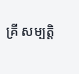គ្រី សម្បត្តិ